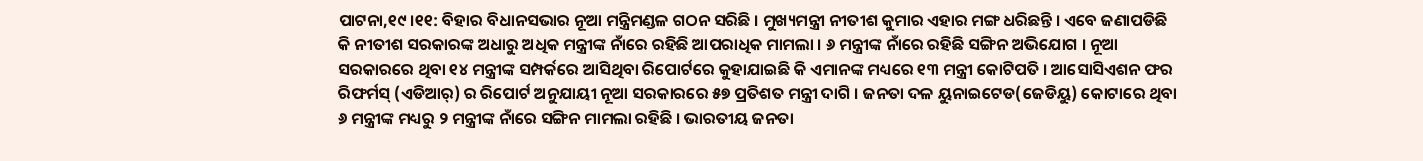ପାଟନା,୧୯ ।୧୧: ବିହାର ବିଧାନସଭାର ନୂଆ ମନ୍ତ୍ରିମଣ୍ଡଳ ଗଠନ ସରିଛି । ମୁଖ୍ୟମନ୍ତ୍ରୀ ନୀତୀଶ କୁମାର ଏହାର ମଙ୍ଗ ଧରିଛନ୍ତି । ଏବେ ଜଣାପଡିଛି କି ନୀତୀଶ ସରକାରଙ୍କ ଅଧାରୁ ଅଧିକ ମନ୍ତ୍ରୀଙ୍କ ନାଁରେ ରହିଛି ଆପରାଧିକ ମାମଲା । ୬ ମନ୍ତ୍ରୀଙ୍କ ନାଁରେ ରହିଛି ସଙ୍ଗିନ ଅଭିଯୋଗ । ନୂଆ ସରକାରରେ ଥିବା ୧୪ ମନ୍ତ୍ରୀଙ୍କ ସମ୍ପର୍କରେ ଆସିଥିବା ରିପୋର୍ଟରେ କୁହାଯାଇଛି କି ଏମାନଙ୍କ ମଧ୍ୟରେ ୧୩ ମନ୍ତ୍ରୀ କୋଟିପତି । ଆସୋସିଏଶନ ଫର ରିଫର୍ମସ୍ (ଏଡିଆର୍) ର ରିପୋର୍ଟ ଅନୁଯାୟୀ ନୂଆ ସରକାରରେ ୫୭ ପ୍ରତିଶତ ମନ୍ତ୍ରୀ ଦାଗି । ଜନତା ଦଳ ୟୁନାଇଟେଡ(ଜେଡିୟୁ) କୋଟାରେ ଥିବା ୬ ମନ୍ତ୍ରୀଙ୍କ ମଧ୍ୟରୁ ୨ ମନ୍ତ୍ରୀଙ୍କ ନାଁରେ ସଙ୍ଗିନ ମାମଲା ରହିଛି । ଭାରତୀୟ ଜନତା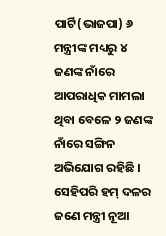ପାର୍ଟି(ଭାଜପା) ୬ ମନ୍ତ୍ରୀଙ୍କ ମଧ୍ୟରୁ ୪ ଜଣଙ୍କ ନାଁରେ ଆପରାଧିକ ମାମଲା ଥିବା ବେଳେ ୨ ଜଣଙ୍କ ନାଁରେ ସଙ୍ଗିନ ଅଭିଯୋଗ ରହିଛି । ସେହିପରି ହମ୍ ଦଳର ଜଣେ ମନ୍ତ୍ରୀ ନୂଆ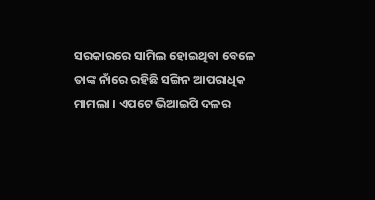ସରକାରରେ ସାମିଲ ହୋଇଥିବା ବେଳେ ତାଙ୍କ ନାଁରେ ରହିଛି ସଙ୍ଗିନ ଆପରାଧିକ ମାମଲା । ଏପଟେ ଭିଆଇପି ଦଳର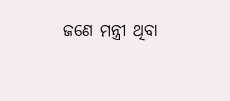ଜଣେ ମନ୍ତ୍ରୀ ଥିବା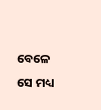ବେଳେ ସେ ମଧ୍ୟ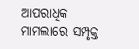ଆପରାଧିକ ମାମଲାରେ ସମ୍ପୃକ୍ତ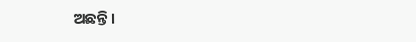ଅଛନ୍ତି ।